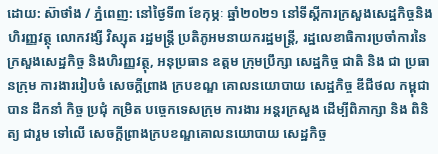ដោយ: ស៊ាថាំង / ភ្នំពេញ: នៅថ្ងៃទី៣ ខែកុម្ភៈ ឆ្នាំ២០២១ នៅទីស្ដីការក្រសួងសេដ្ឋកិច្ចនិងហិរញ្ញវត្ថុ លោកវង្សី វិស្សុត រដ្ឋមន្ត្រី ប្រតិភូអមនាយករដ្ឋមន្ត្រី, រដ្ឋលេខាធិការប្រចាំការនៃក្រសួងសេដ្ឋកិច្ច និងហិរញ្ញវត្ថុ, អនុប្រធាន ឧត្ដម ក្រុមប្រឹក្សា សេដ្ឋកិច្ច ជាតិ និង ជា ប្រធានក្រុម ការងាររៀបចំ សេចក្ដីព្រាង ក្របខណ្ឌ គោលនយោបាយ សេដ្ឋកិច្ច ឌីជីថល កម្ពុជា បាន ដឹកនាំ កិច្ច ប្រជុំ កម្រិត បច្ចេកទេសក្រុម ការងារ អន្តរក្រសួង ដើម្បីពិភាក្សា និង ពិនិត្យ ជារួម ទៅលើ សេចក្ដីព្រាងក្របខណ្ឌគោលនយោបាយ សេដ្ឋកិច្ច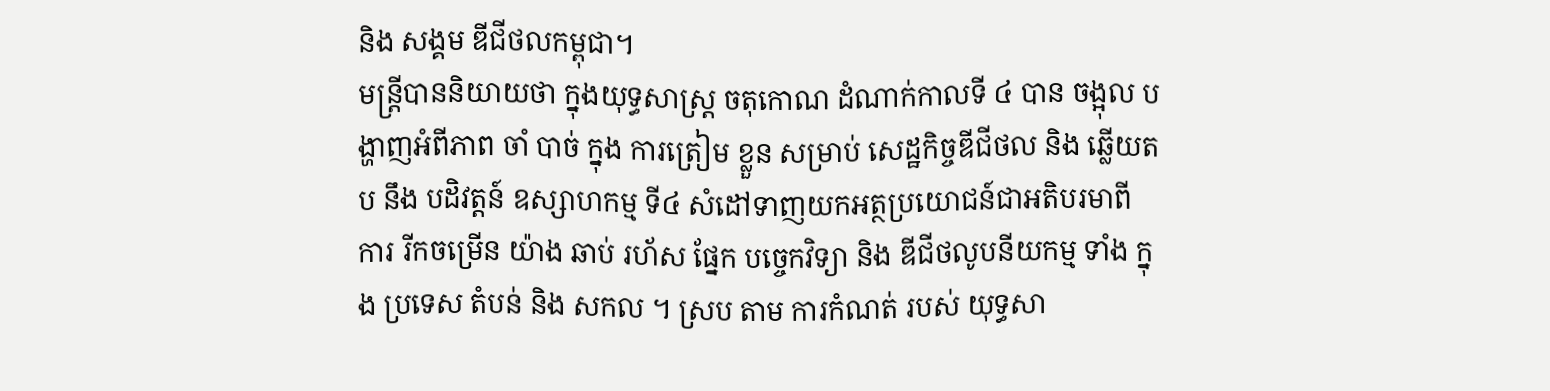និង សង្គម ឌីជីថលកម្ពុជា។
មន្ត្រីបាននិយាយថា ក្នុងយុទ្ធសាស្ត្រ ចតុកោណ ដំណាក់កាលទី ៤ បាន ចង្អុល បង្ហាញអំពីភាព ចាំ បាច់ ក្នុង ការត្រៀម ខ្លួន សម្រាប់ សេដ្ឋកិច្ចឌីជីថល និង ឆ្លើយត ប នឹង បដិវត្តន៍ ឧស្សាហកម្ម ទី៤ សំដៅទាញយកអត្ថប្រយោជន៍ជាអតិបរមាពី ការ រីកចម្រើន យ៉ាង ឆាប់ រហ័ស ផ្នែក បច្ចេកវិទ្យា និង ឌីជីថលូបនីយកម្ម ទាំង ក្នុង ប្រទេស តំបន់ និង សកល ។ ស្រប តាម ការកំណត់ របស់ យុទ្ធសា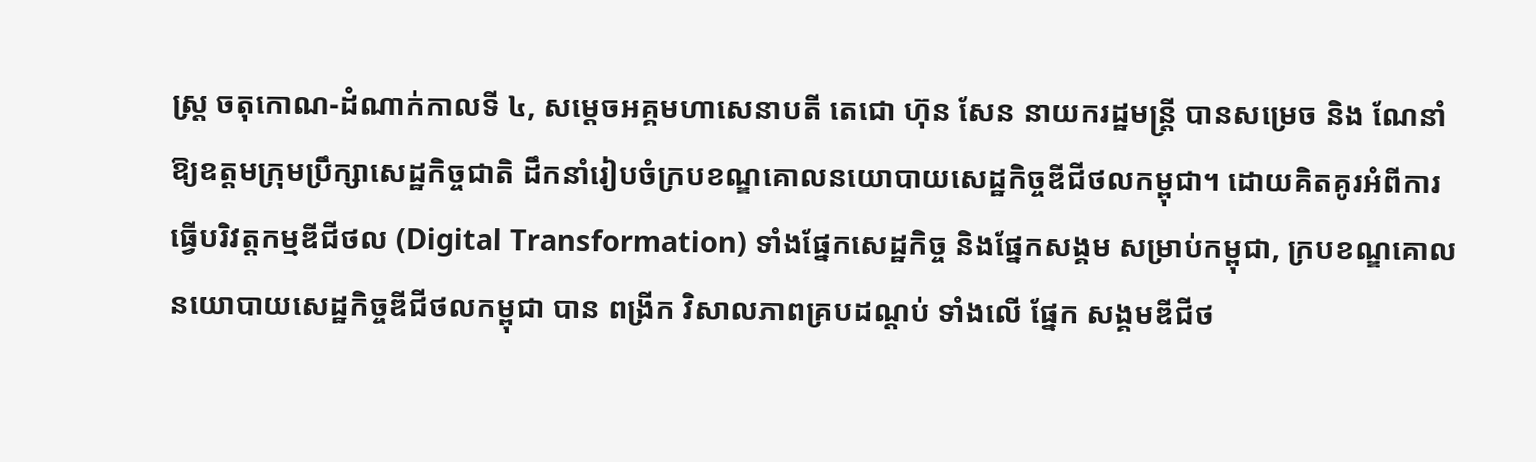ស្ត្រ ចតុកោណ-ដំណាក់កាលទី ៤, សម្ដេចអគ្គមហាសេនាបតី តេជោ ហ៊ុន សែន នាយករដ្ឋមន្ត្រី បានសម្រេច និង ណែនាំឱ្យឧត្ដមក្រុមប្រឹក្សាសេដ្ឋកិច្ចជាតិ ដឹកនាំរៀបចំក្របខណ្ឌគោលនយោបាយសេដ្ឋកិច្ចឌីជីថលកម្ពុជា។ ដោយគិតគូរអំពីការធ្វើបរិវត្តកម្មឌីជីថល (Digital Transformation) ទាំងផ្នែកសេដ្ឋកិច្ច និងផ្នែកសង្គម សម្រាប់កម្ពុជា, ក្របខណ្ឌគោលនយោបាយសេដ្ឋកិច្ចឌីជីថលកម្ពុជា បាន ពង្រីក វិសាលភាពគ្របដណ្ដប់ ទាំងលើ ផ្នែក សង្គមឌីជីថ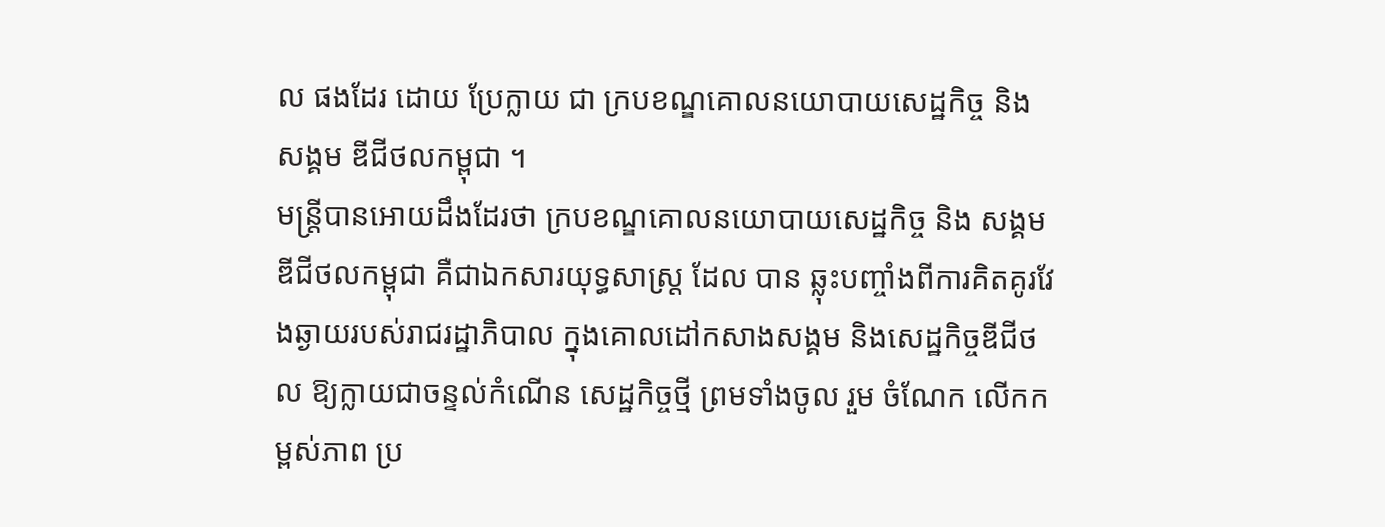ល ផងដែរ ដោយ ប្រែក្លាយ ជា ក្របខណ្ឌគោលនយោបាយសេដ្ឋកិច្ច និង សង្គម ឌីជីថលកម្ពុជា ។
មន្ត្រីបានអោយដឹងដែរថា ក្របខណ្ឌគោលនយោបាយសេដ្ឋកិច្ច និង សង្គម ឌីជីថលកម្ពុជា គឺជាឯកសារយុទ្ធសាស្ត្រ ដែល បាន ឆ្លុះបញ្ចាំងពីការគិតគូរវែងឆ្ងាយរបស់រាជរដ្ឋាភិបាល ក្នុងគោលដៅកសាងសង្គម និងសេដ្ឋកិច្ចឌីជីថល ឱ្យក្លាយជាចន្ទល់កំណើន សេដ្ឋកិច្ចថ្មី ព្រមទាំងចូល រួម ចំណែក លើកកម្ពស់ភាព ប្រ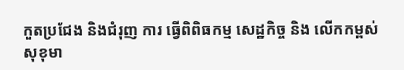កួតប្រជែង និងជំរុញ ការ ធ្វើពិពិធកម្ម សេដ្ឋកិច្ច និង លើកកម្ពស់ សុខុមា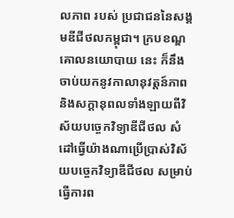លភាព របស់ ប្រជាជននៃសង្គមឌីជីថលកម្ពុជា។ ក្របខណ្ឌគោលនយោបាយ នេះ ក៏នឹងចាប់យកនូវកាលានុវត្តន៍ភាព និងសក្តានុពលទាំងឡាយពីវិស័យបច្ចេកវិទ្យាឌីជីថល សំដៅធ្វើយ៉ាងណាប្រើប្រាស់វិស័យបច្ចេកវិទ្យាឌីជីថល សម្រាប់ធ្វើការព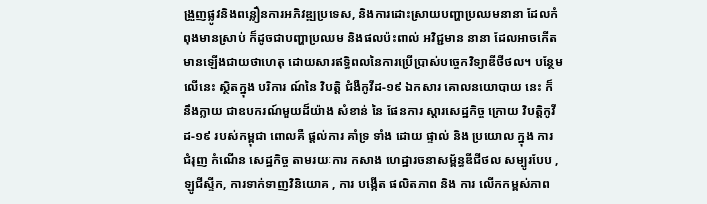ង្រួញផ្លូវនិងពន្លឿនការអភិវឌ្ឍប្រទេស, និងការដោះស្រាយបញ្ហាប្រឈមនានា ដែលកំពុងមានស្រាប់ ក៏ដូចជាបញ្ហាប្រឈម និងផលប៉ះពាល់ អវិជ្ជមាន នានា ដែលអាចកើតមានឡើងជាយថាហេតុ ដោយសារឥទ្ធិពលនៃការប្រើប្រាស់បច្ចេកវិទ្យាឌីថីថល។ បន្ថែម លើនេះ ស្ថិតក្នុង បរិការ ណ៍នៃ វិបត្តិ ជំងឺកូវីដ-១៩ ឯកសារ គោលនយោបាយ នេះ ក៏ នឹងក្លាយ ជាឧបករណ៍មួយដ៏យ៉ាង សំខាន់ នៃ ផែនការ ស្តារសេដ្ឋកិច្ច ក្រោយ វិបត្តិកូវីដ-១៩ របស់កម្ពុជា ពោលគឺ ផ្តល់ការ គាំទ្រ ទាំង ដោយ ផ្ទាល់ និង ប្រយោល ក្នុង ការ ជំរុញ កំណើន សេដ្ឋកិច្ច តាមរយៈការ កសាង ហេដ្ឋារចនាសម្ព័ន្ធឌីជីថល សម្បូរបែប , ឡូជីស្ទីក, ការទាក់ទាញវិនិយោគ , ការ បង្កើត ផលិតភាព និង ការ លើកកម្ពស់ភាព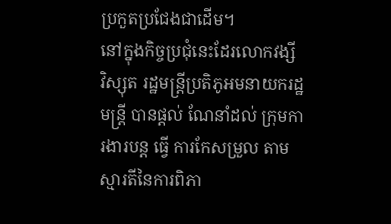ប្រកួតប្រជែងជាដើម។
នៅក្នុងកិច្ចប្រជុំនេះដែរលោកវង្សី វិស្សុត រដ្ឋមន្ត្រីប្រតិភូអមនាយករដ្ឋមន្ត្រី បានផ្តល់ ណែនាំដល់ ក្រុមការងារបន្ត ធ្វើ ការកែសម្រួល តាមស្មារតីនៃការពិភា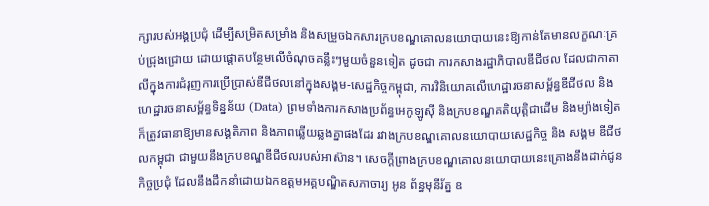ក្សារបស់អង្គប្រជុំ ដើម្បីសម្រិតសម្រាំង និងសម្រួចឯកសារក្របខណ្ឌគោលនយោបាយនេះឱ្យកាន់តែមានលក្ខណៈគ្រប់ជ្រុងជ្រោយ ដោយផ្តោតបន្ថែមលើចំណុចគន្លឹះៗមួយចំនួនទៀត ដូចជា ការកសាងរដ្ឋាភិបាលឌីជីថល ដែលជាកាតាលីក្នុងការជំរុញការប្រើប្រាស់ឌីជីថលនៅក្នុងសង្គម-សេដ្ឋកិច្ចកម្ពុជា, ការវិនិយោគលើហេដ្ឋារចនាសម្ព័ន្ធឌីជីថល និងហេដ្ឋារចនាសម្ព័ន្ធទិន្នន័យ (Data) ព្រមទាំងការកសាងប្រព័ន្ធអេកូឡូស៊ី និងក្របខណ្ឌគតិយុត្តិជាដើម និងម្យ៉ាងទៀត ក៏ត្រូវធានាឱ្យមានសង្គតិភាព និងភាពឆ្លើយឆ្លងគ្នាផងដែរ រវាងក្របខណ្ឌគោលនយោបាយសេដ្ឋកិច្ច និង សង្គម ឌីជីថលកម្ពុជា ជាមួយនឹងក្របខណ្ឌឌីជីថលរបស់អាស៊ាន។ សេចក្តីព្រាងក្របខណ្ឌគោលនយោបាយនេះគ្រោងនឹងដាក់ជូនកិច្ចប្រជុំ ដែលនឹងដឹកនាំដោយឯកឧត្តមអគ្គបណ្ឌិតសភាចារ្យ អូន ព័ន្ធមុនីរ័ត្ន ឧ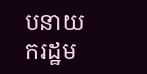បនាយករដ្ឋម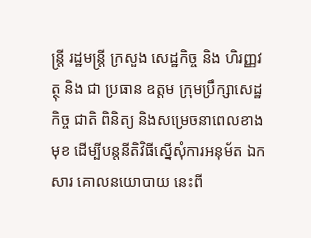ន្ត្រី រដ្ឋមន្ត្រី ក្រសួង សេដ្ឋកិច្ច និង ហិរញ្ញវត្ថុ និង ជា ប្រធាន ឧត្ដម ក្រុមប្រឹក្សាសេដ្ឋកិច្ច ជាតិ ពិនិត្យ និងសម្រេចនាពេលខាងមុខ ដើម្បីបន្តនីតិវិធីស្នើសុំការអនុម័ត ឯកសារ គោលនយោបាយ នេះពី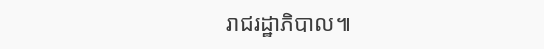រាជរដ្ឋាភិបាល៕